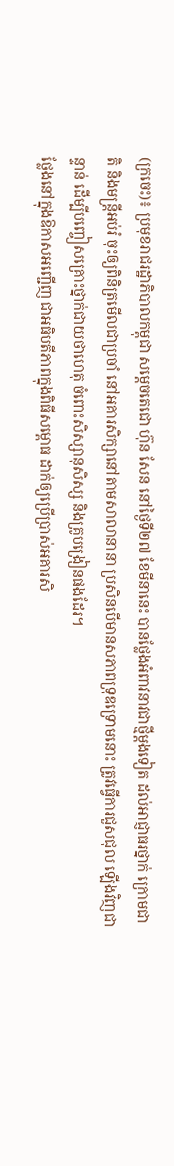(ក្រចេះ)៖ ប្រមុខរាជរដ្ឋាភិបាលកម្ពុជា សម្ដេចតេជោ ហ៊ុន សែន នៅថ្ងៃទី២៧ ខែមីនានេះ បានថ្លែងអំពាវនាវជាថ្មីម្តងទៀត ដល់អាជ្ញាធរថ្នាក់ ក្រោមជាតិ និងមន្ត្រីអប់រំ ចុះឲ្យពិនិត្រមើលជាប្រចាំ នៅអគារសិក្សានៅតាមសាលានានា ប្រសិនបើមានសភាពទ្រុឌទ្រោមនោះ ត្រូវធ្វើការជួសជុល ឡើងវិញជាន្ទាន់ ដើម្បីបញ្ចៀសគ្រោះថ្នាក់ជាយថាហេតុ ចំពោះសិស្សានុសិស្ស និងគ្រូបង្រៀនផងដែរ។
ថ្លែងនៅក្នុងឱកាសអញ្ជើញ ជាអធិបតីភាពក្នុងពិធីសម្ពោធ ដាក់ឲ្យប្រើប្រាស់អគារសិ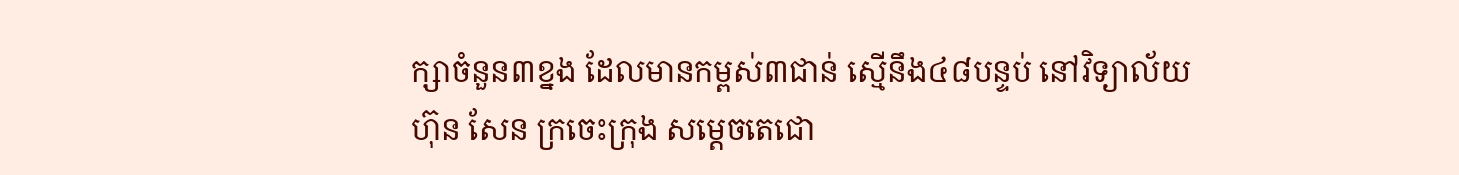ក្សាចំនួន៣ខ្នង ដែលមានកម្ពស់៣ជាន់ ស្មើនឹង៤៨បន្ទប់ នៅវិទ្យាល័យ ហ៊ុន សែន ក្រចេះក្រុង សម្ដេចតេជោ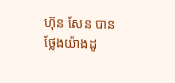ហ៊ុន សែន បានថ្លែងយ៉ាងដូ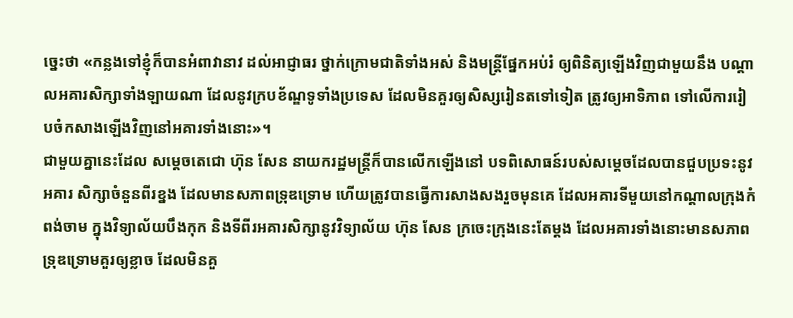ច្នេះថា «កន្លងទៅខ្ញុំក៏បានអំពាវានាវ ដល់អាជ្ញាធរ ថ្នាក់ក្រោមជាតិទាំងអស់ និងមន្ដ្រីផ្នែកអប់រំ ឲ្យពិនិត្យឡើងវិញជាមួយនឹង បណ្ដាលអគារសិក្សាទាំងឡាយណា ដែលនូវក្របខ័ណ្ឌទូទាំងប្រទេស ដែលមិនគួរឲ្យសិស្សរៀនតទៅទៀត ត្រូវឲ្យអាទិភាព ទៅលើការរៀបចំកសាងឡើងវិញនៅអគារទាំងនោះ»។
ជាមួយគ្នានេះដែល សម្ដេចតេជោ ហ៊ុន សែន នាយករដ្ឋមន្ដ្រីក៏បានលើកឡើងនៅ បទពិសោធន៍របស់សម្ដេចដែលបានជួបប្រទះនូវអគារ សិក្សាចំនួនពីរខ្នង ដែលមានសភាពទ្រុឌទ្រោម ហើយត្រូវបានធ្វើការសាងសងរួចមុនគេ ដែលអគារទីមួយនៅកណ្ដាលក្រុងកំពង់ចាម ក្នុងវិទ្យាល័យបឹងកុក និងទីពីរអគារសិក្សានូវវិទ្យាល័យ ហ៊ុន សែន ក្រចេះក្រុងនេះតែម្ដង ដែលអគារទាំងនោះមានសភាពទ្រុឌទ្រោមគួរឲ្យខ្លាច ដែលមិនគួ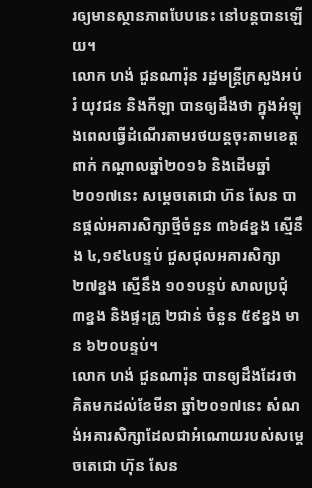រឲ្យមានស្ថានភាពបែបនេះ នៅបន្ដបានឡើយ។
លោក ហង់ ជួនណារ៉ុន រដ្ឋមន្រ្តីក្រសួងអប់រំ យុវជន និងកីឡា បានឲ្យដឹងថា ក្នុងអំឡុងពេលធ្វើដំណើរតាមរថយន្តចុះតាមខេត្តពាក់ កណ្តាលឆ្នាំ២០១៦ និងដើមឆ្នាំ២០១៧នេះ សម្តេចតេជោ ហ៊ន សែន បានផ្ដល់អគារសិក្សាថ្មីចំនួន ៣៦៨ខ្នង ស្មើនឹង ៤,១៩៤បន្ទប់ ជួសជុលអគារសិក្សា ២៧ខ្នង ស្មើនឹង ១០១បន្ទប់ សាលប្រជុំ ៣ខ្នង និងផ្ទះគ្រូ ២ជាន់ ចំនួន ៥៩ខ្នង មាន ៦២០បន្ទប់។
លោក ហង់ ជួនណារ៉ុន បានឲ្យដឹងដែរថា គិតមកដល់ខែមីនា ឆ្នាំ២០១៧នេះ សំណង់អគារសិក្សាដែលជាអំណោយរបស់សម្ដេចតេជោ ហ៊ុន សែន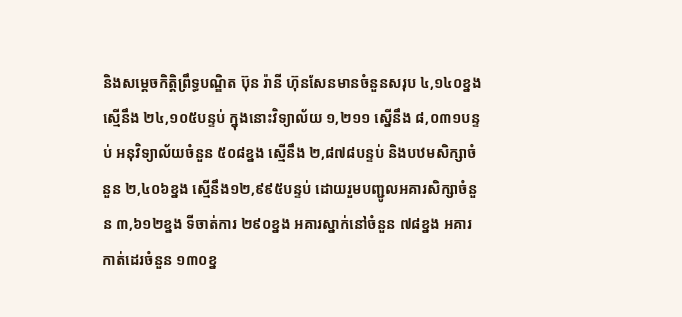និងសម្ដេចកិត្តិព្រឹទ្ធបណ្ឌិត ប៊ុន រ៉ានី ហ៊ុនសែនមានចំនួនសរុប ៤,១៤០ខ្នង ស្មើនឹង ២៤,១០៥បន្ទប់ ក្នុងនោះវិទ្យាល័យ ១,២១១ ស្នើនឹង ៨,០៣១បន្ទប់ អនុវិទ្យាល័យចំនួន ៥០៨ខ្នង ស្មើនឹង ២,៨៧៨បន្ទប់ និងបឋមសិក្សាចំនួន ២,៤០៦ខ្នង ស្មើនឹង១២,៩៩៥បន្ទប់ ដោយរួមបញ្ជូលអគារសិក្សាចំនួន ៣,៦១២ខ្នង ទីចាត់ការ ២៩០ខ្នង អគារស្នាក់នៅចំនួន ៧៨ខ្នង អគារកាត់ដេរចំនួន ១៣០ខ្ន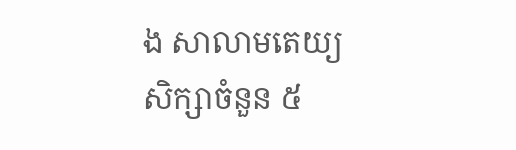ង សាលាមតេយ្យសិក្សាចំនួន ៥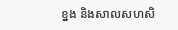ខ្នង និងសាលសហសិ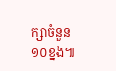ក្សាចំនួន១០ខ្នង៕